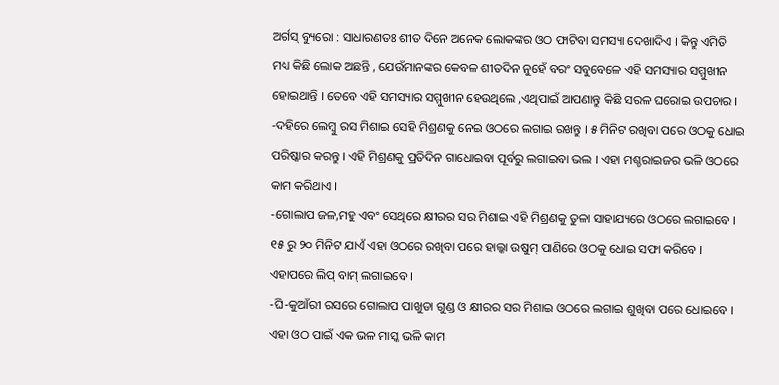ଅର୍ଗସ୍ ବ୍ୟୁରୋ : ସାଧାରଣତଃ ଶୀତ ଦିନେ ଅନେକ ଲୋକଙ୍କର ଓଠ ଫାଟିବା ସମସ୍ୟା ଦେଖାଦିଏ । କିନ୍ତୁ ଏମିତି ମଧ୍ୟ କିଛି ଲୋକ ଅଛନ୍ତି , ଯେଉଁମାନଙ୍କର କେବଳ ଶୀତଦିନ ନୁହେଁ ବରଂ ସବୁବେଳେ ଏହି ସମସ୍ୟାର ସମ୍ମୁଖୀନ ହୋଇଥାନ୍ତି । ତେବେ ଏହି ସମସ୍ୟାର ସମ୍ମୁଖୀନ ହେଉଥିଲେ ,ଏଥିପାଇଁ ଆପଣାନ୍ତୁ କିଛି ସରଳ ଘରୋଇ ଉପଚାର ।
-ଦହିରେ ଲେମ୍ବୁ ରସ ମିଶାଇ ସେହି ମିଶ୍ରଣକୁ ନେଇ ଓଠରେ ଲଗାଇ ରଖନ୍ତୁ । ୫ ମିନିଟ ରଖିବା ପରେ ଓଠକୁ ଧୋଇ ପରିଷ୍କାର କରନ୍ତୁ । ଏହି ମିଶ୍ରଣକୁ ପ୍ରତିଦିନ ଗାଧୋଇବା ପୂର୍ବରୁ ଲଗାଇବା ଭଲ । ଏହା ମଶ୍ଚରାଇଜର ଭଳି ଓଠରେ କାମ କରିଥାଏ ।
-ଗୋଲାପ ଜଳ,ମହୁ ଏବଂ ସେଥିରେ କ୍ଷୀରର ସର ମିଶାଇ ଏହି ମିଶ୍ରଣକୁ ତୁଳା ସାହାଯ୍ୟରେ ଓଠରେ ଲଗାଇବେ । ୧୫ ରୁ ୨୦ ମିନିଟ ଯାଏଁ ଏହା ଓଠରେ ରଖିବା ପରେ ହାଲ୍କା ଉଷୁମ୍ ପାଣିରେ ଓଠକୁ ଧୋଇ ସଫା କରିବେ । ଏହାପରେ ଲିପ୍ ବାମ୍ ଲଗାଇବେ ।
-ଘି-କୁଆଁରୀ ରସରେ ଗୋଲାପ ପାଖୁଡା ଗୁଣ୍ଡ ଓ କ୍ଷୀରର ସର ମିଶାଇ ଓଠରେ ଲଗାଇ ଶୁଖିବା ପରେ ଧୋଇବେ । ଏହା ଓଠ ପାଇଁ ଏକ ଭଳ ମାସ୍କ ଭଳି କାମ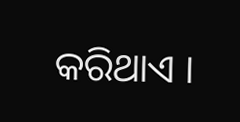କରିଥାଏ ।